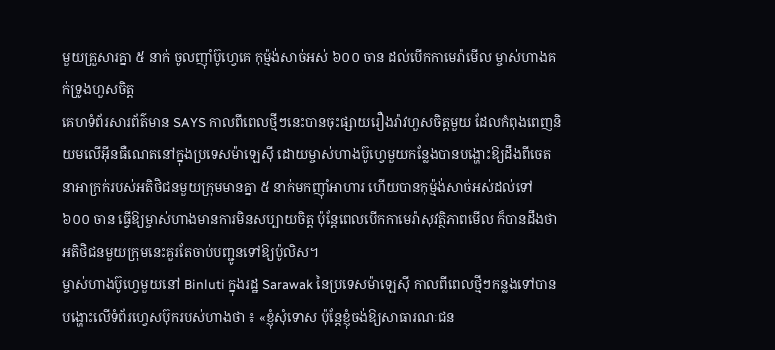មួយគ្រួសារគ្នា ៥ នាក់ ចូលញ៉ាំប៊ូហ្វេគេ កុម្ម៉ង់សាច់អស់ ៦០០ ចាន ដល់បើកកាមេរ៉ាមើល ម្ចាស់ហាងគក់ទ្រូងហួសចិត្ត
គេហទំព័រសារព័ត៌មាន SAYS កាលពីពេលថ្មីៗនេះបានចុះផ្សាយរឿងរ៉ាវហួសចិត្តមួយ ដែលកំពុងពេញនិយមលើអ៊ីនធឺណេតនៅក្នុងប្រទេសម៉ាឡេស៊ី ដោយម្ចាស់ហាងប៊ូហ្វេមួយកន្លែងបានបង្ហោះឱ្យដឹងពីចេតនាអាក្រក់របស់អតិថិជនមួយក្រុមមានគ្នា ៥ នាក់មកញ៉ាំអាហារ ហើយបានកុម្ម៉ង់សាច់អស់ដល់ទៅ ៦០០ ចាន ធ្វើឱ្យម្ចាស់ហាងមានការមិនសប្បាយចិត្ត ប៉ុន្តែពេលបើកកាមេរ៉ាសុវត្ថិភាពមើល ក៏បានដឹងថា អតិថិជនមួយក្រុមនេះគួរតែចាប់បញ្ជូនទៅឱ្យប៉ូលិស។
ម្ចាស់ហាងប៊ូហ្វេមួយនៅ Binluti ក្នុងរដ្ឋ Sarawak នៃប្រទេសម៉ាឡេស៊ី កាលពីពេលថ្មីៗកន្លងទៅបានបង្ហោះលើទំព័រហ្វេសប៊ុករបស់ហាងថា ៖ «ខ្ញុំសុំទោស ប៉ុន្តែខ្ញុំចង់ឱ្យសាធារណៈជន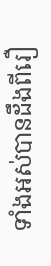ទាំងអស់បានដឹងពីរឿ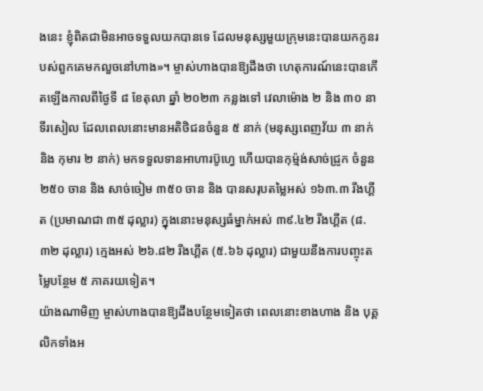ងនេះ ខ្ញុំពិតជាមិនអាចទទួលយកបានទេ ដែលមនុស្សមួយក្រុមនេះបានយកកូនរបស់ពួកគេមកលួចនៅហាង»។ ម្ចាស់ហាងបានឱ្យដឹងថា ហេតុការណ៍នេះបានកើតឡើងកាលពីថ្ងៃទី ៨ ខែតុលា ឆ្នាំ ២០២៣ កន្លងទៅ វេលាម៉ោង ២ និង ៣០ នាទីរសៀល ដែលពេលនោះមានអតិថិជនចំនួន ៥ នាក់ (មនុស្សពេញវ័យ ៣ នាក់ និង កុមារ ២ នាក់) មកទទួលទានអាហារប៊ូហ្វេ ហើយបានកុម្ម៉ង់សាច់ជ្រូក ចំនួន ២៥០ ចាន និង សាច់ចៀម ៣៥០ ចាន និង បានសរុបតម្លៃអស់ ១៦៣.៣ រីងហ្គីត (ប្រមាណជា ៣៥ ដុល្លារ) ក្នុងនោះមនុស្សធំម្នាក់អស់ ៣៩.៤២ រីងហ្គីត (៨.៣២ ដុល្លារ) ក្មេងអស់ ២៦.៨២ រីងហ្គីត (៥.៦៦ ដុល្លារ) ជាមួយនឹងការបញ្ចុះតម្លៃបន្ថែម ៥ ភាគរយទៀត។
យ៉ាងណាមិញ ម្ចាស់ហាងបានឱ្យដឹងបន្ថែមទៀតថា ពេលនោះខាងហាង និង បុគ្គលិកទាំងអ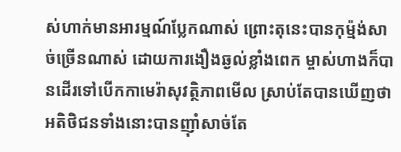ស់ហាក់មានអារម្មណ៍ប្លែកណាស់ ព្រោះតុនេះបានកុម្ម៉ង់សាច់ច្រើនណាស់ ដោយការងឿងឆ្ងល់ខ្លាំងពេក ម្ចាស់ហាងក៏បានដើរទៅបើកកាមេរ៉ាសុវត្ថិភាពមើល ស្រាប់តែបានឃើញថា អតិថិជនទាំងនោះបានញ៉ាំសាច់តែ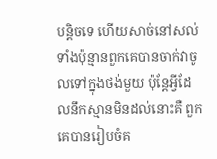បន្តិចទេ ហើយសាច់នៅសល់ទាំងប៉ុន្មានពួកគេបានចាក់វាចូលទៅក្នុងថង់មួយ ប៉ុន្តែអ្វីដែលនឹកស្មានមិនដល់នោះគឺ ពួកគេបានរៀបចំគ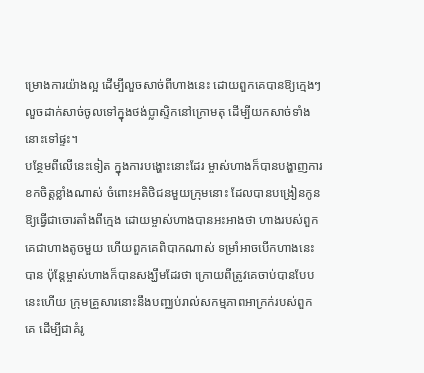ម្រោងការយ៉ាងល្អ ដើម្បីលួចសាច់ពីហាងនេះ ដោយពួកគេបានឱ្យក្មេងៗលួចដាក់សាច់ចូលទៅក្នុងថង់ប្លាស្ទិកនៅក្រោមតុ ដើម្បីយកសាច់ទាំងនោះទៅផ្ទះ។
បន្ថែមពីលើនេះទៀត ក្នុងការបង្ហោះនោះដែរ ម្ចាស់ហាងក៏បានបង្ហាញការខកចិត្តខ្លាំងណាស់ ចំពោះអតិថិជនមួយក្រុមនោះ ដែលបានបង្រៀនកូនឱ្យធ្វើជាចោរតាំងពីក្មេង ដោយម្ចាស់ហាងបានអះអាងថា ហាងរបស់ពួកគេជាហាងតូចមួយ ហើយពួកគេពិបាកណាស់ ទម្រាំអាចបើកហាងនេះបាន ប៉ុន្តែម្ចាស់ហាងក៏បានសង្ឃឹមដែរថា ក្រោយពីត្រូវគេចាប់បានបែបនេះហើយ ក្រុមគ្រួសារនោះនឹងបញ្ឈប់រាល់សកម្មភាពអាក្រក់របស់ពួកគេ ដើម្បីជាគំរូ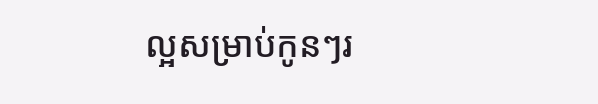ល្អសម្រាប់កូនៗរ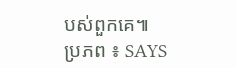បស់ពួកគេ៕
ប្រភព ៖ SAYS